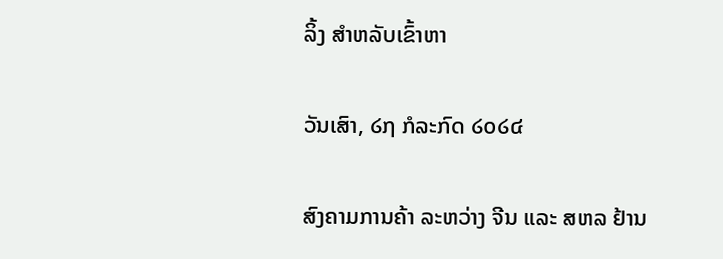ລິ້ງ ສຳຫລັບເຂົ້າຫາ

ວັນເສົາ, ໒໗ ກໍລະກົດ ໒໐໒໔

ສົງຄາມການຄ້າ ລະຫວ່າງ ຈີນ ແລະ ສຫລ ຢ້ານ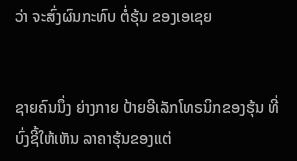ວ່າ ຈະສົ່ງຜົນກະທົບ ຕໍ່ຮຸ້ນ ຂອງເອເຊຍ


ຊາຍຄົນນຶ່ງ ຍ່າງກາຍ ປ້າຍອີເລັກໂທຣນິກຂອງຮຸ້ນ ທີ່ບົ່ງຊີ້ໃຫ້ເຫັນ ລາຄາຮຸ້ນຂອງແຕ່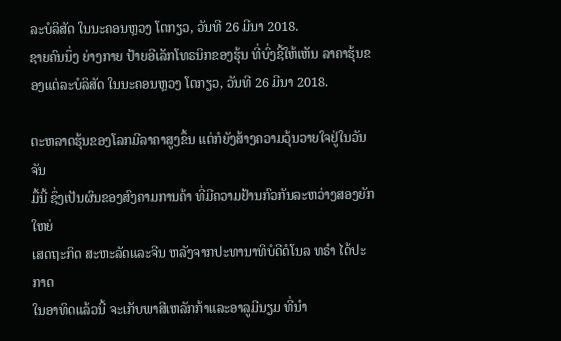ລະບໍລິສັດ ໃນນະຄອນຫຼວງ ໂຕກຽວ, ວັນທີ 26 ມີນາ 2018.
ຊາຍຄົນນຶ່ງ ຍ່າງກາຍ ປ້າຍອີເລັກໂທຣນິກຂອງຮຸ້ນ ທີ່ບົ່ງຊີ້ໃຫ້ເຫັນ ລາຄາຮຸ້ນຂອງແຕ່ລະບໍລິສັດ ໃນນະຄອນຫຼວງ ໂຕກຽວ, ວັນທີ 26 ມີນາ 2018.

ຕະຫລາດຮຸ້ນຂອງໂລກມີລາຄາສູງຂຶ້ນ ແຕ່ກໍຍັງສ້າງຄວາມວຸ້ນວາຍໃຈຢູ່ໃນວັນຈັນ
ມື້ນີ້ ຊຶ່ງເປັນຜົນຂອງສົງຄາມການຄ້າ ທີ່ມີຄວາມຢ້ານກົວກັນລະຫວ່າງສອງຍັກໃຫຍ່
ເສດຖະກິດ ສະຫະລັດແລະຈີນ ຫລັງຈາກປະທານາທິບໍດີດໍໂນລ ທຣຳ ໄດ້ປະກາດ
ໃນອາທິດແລ້ວນີ້ ຈະເກັບພາສີເຫລັກກ້າແລະອາລູມີນຽມ ທີ່ນຳ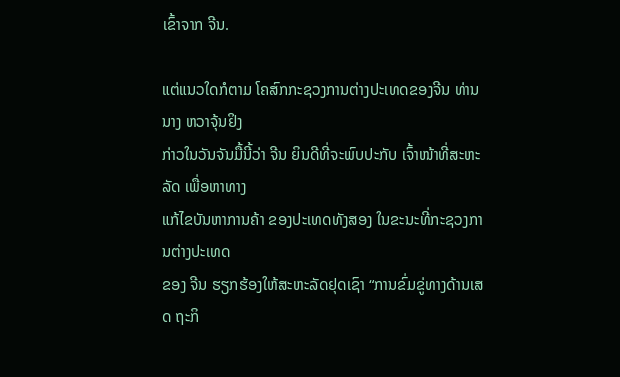ເຂົ້າຈາກ ຈີນ.

ແຕ່ແນວໃດກໍຕາມ ໂຄສົກກະຊວງການຕ່າງປະເທດຂອງຈີນ ທ່ານນາງ ຫວາຈຸ້ນຢິງ
ກ່າວໃນວັນຈັນມື້ນີ້ວ່າ ຈີນ ຍິນດີທີ່ຈະພົບປະກັບ ເຈົ້າໜ້າທີ່ສະຫະລັດ ເພື່ອຫາທາງ
ແກ້ໄຂບັນຫາການຄ້າ ຂອງປະເທດທັງສອງ ໃນຂະນະທີ່ກະຊວງການຕ່າງປະເທດ
ຂອງ ຈີນ ຮຽກຮ້ອງໃຫ້ສະຫະລັດຢຸດເຊົາ “ການຂົ່ມຂູ່ທາງດ້ານເສດ ຖະກິ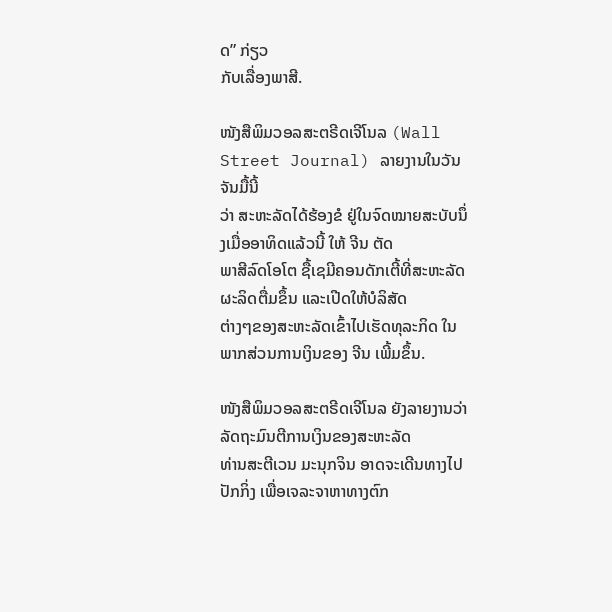ດ” ກ່ຽວ
ກັບເລື່ອງພາສີ.

ໜັງສືພິມວອລສະຕຣີດເຈີໂນລ (Wall Street Journal) ລາຍງານໃນວັນຈັນມື້ນີ້
ວ່າ ສະຫະລັດໄດ້ຮ້ອງຂໍ ຢູ່ໃນຈົດໝາຍສະບັບນຶ່ງເມື່ອອາທິດແລ້ວນີ້ ໃຫ້ ຈີນ ຕັດ
ພາສີລົດໂອໂຕ ຊື້ເຊມີຄອນດັກເຕີ້ທີ່ສະຫະລັດຜະລິດຕື່ມຂຶ້ນ ແລະເປີດໃຫ້ບໍລິສັດ
ຕ່າງໆຂອງສະຫະລັດເຂົ້າໄປເຮັດທຸລະກິດ ໃນພາກສ່ວນການເງິນຂອງ ຈີນ ເພີ້ມຂຶ້ນ.

ໜັງສືພິມວອລສະຕຣີດເຈີໂນລ ຍັງລາຍງານວ່າ ລັດຖະມົນຕີການເງິນຂອງສະຫະລັດ
ທ່ານສະຕີເວນ ມະນຸກຈິນ ອາດຈະເດີນທາງໄປປັກກິ່ງ ເພື່ອເຈລະຈາຫາທາງຕົກ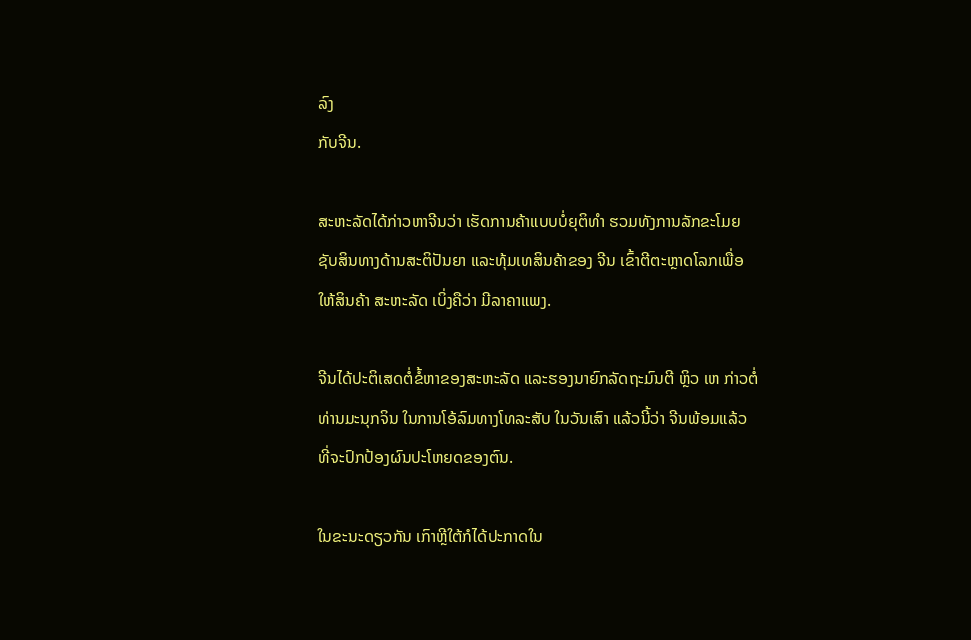ລົງ
ກັບຈີນ.

ສະຫະລັດໄດ້ກ່າວຫາຈີນວ່າ ເຮັດການຄ້າແບບບໍ່ຍຸຕິທຳ ຮວມທັງການລັກຂະໂມຍ
ຊັບສິນທາງດ້ານສະຕິປັນຍາ ແລະທຸ້ມເທສິນຄ້າຂອງ ຈີນ ເຂົ້າຕີຕະຫຼາດໂລກເພື່ອ
ໃຫ້ສິນຄ້າ ສະຫະລັດ ເບິ່ງຄືວ່າ ມີລາຄາແພງ.

ຈີນໄດ້ປະຕິເສດຕໍ່ຂໍ້ຫາຂອງສະຫະລັດ ແລະຮອງນາຍົກລັດຖະມົນຕີ ຫຼິວ ເຫ ກ່າວຕໍ່
ທ່ານມະນຸກຈິນ ໃນການໂອ້ລົມທາງໂທລະສັບ ໃນວັນເສົາ ແລ້ວນີ້ວ່າ ຈີນພ້ອມແລ້ວ
ທີ່ຈະປົກປ້ອງຜົນປະໂຫຍດຂອງຕົນ.

ໃນຂະນະດຽວກັນ ເກົາຫຼີໃຕ້ກໍໄດ້ປະກາດໃນ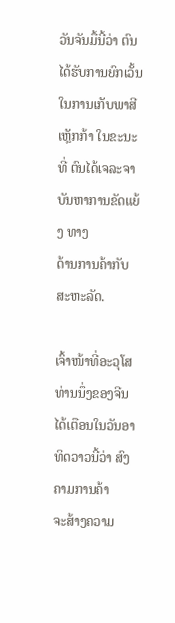ວັນຈັນມື້ນີ້ວ່າ ຕົນໄດ້ຮັບການຍົກເວັ້ນ
ໃນການເກັບພາສີເຫຼັກກ້າ ໃນຂະນະທີ່ ຕົນໄດ້ເຈລະຈາ ບັນຫາການຂັດແຍ້ງ ທາງ
ດ້ານການຄ້າກັບ ສະຫະລັດ.

ເຈົ້າໜ້າທີ່ອະວຸໂສທ່ານນຶ່ງຂອງຈີນ ໄດ້ເຕືອນໃນວັນອາທິດວາວນີ້ວ່າ ສົງຄາມການຄ້າ
ຈະສ້າງຄວາມ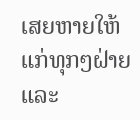ເສຍຫາຍໃຫ້ແກ່ທຸກໆຝ່າຍ ແລະ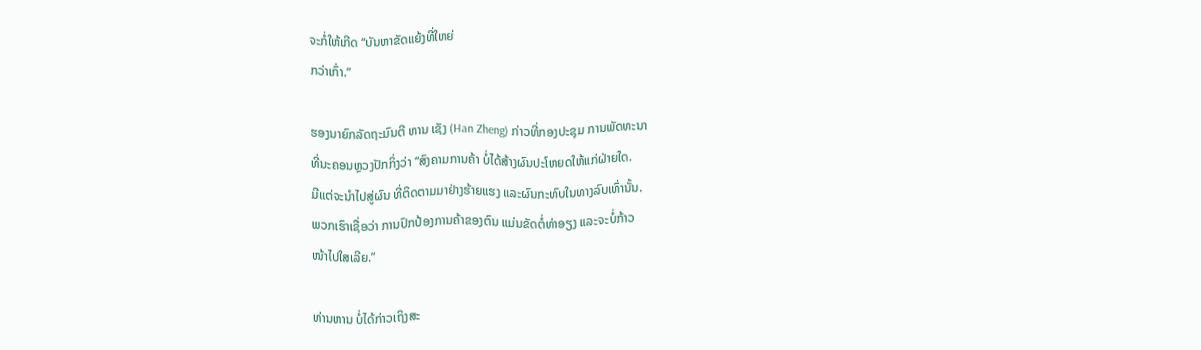ຈະກໍ່ໃຫ້ເກີດ “ບັນຫາຂັດແຍ້ງທີ່ໃຫຍ່
ກວ່າເກົ່າ.”

ຮອງນາຍົກລັດຖະມົນຕີ ຫານ ເຊັງ (Han Zheng) ກ່າວທີ່ກອງປະຊຸມ ການພັດທະນາ
ທີ່ນະຄອນຫຼວງປັກກິ່ງວ່າ “ສົງຄາມການຄ້າ ບໍ່ໄດ້ສ້າງຜົນປະໂຫຍດໃຫ້ແກ່ຝ່າຍໃດ.
ມີແຕ່ຈະນຳໄປສູ່ຜົນ ທີ່ຕິດຕາມມາຢ່າງຮ້າຍແຮງ ແລະຜົນກະທົບໃນທາງລົບເທົ່ານັ້ນ.
ພວກເຮົາເຊື່ອວ່າ ການປົກປ້ອງການຄ້າຂອງຕົນ ແມ່ນຂັດຕໍ່ທ່າອຽງ ແລະຈະບໍ່ກ້າວ
ໜ້າໄປໃສເລີຍ.”

ທ່ານຫານ ບໍ່ໄດ້ກ່າວເຖິງສະ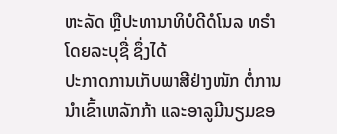ຫະລັດ ຫຼືປະທານາທິບໍດີດໍໂນລ ທຣຳ ໂດຍລະບຸຊື່ ຊຶ່ງໄດ້
ປະກາດການເກັບພາສີຢ່າງໜັກ ຕໍ່ການນຳເຂົ້າເຫລັກກ້າ ແລະອາລູມີນຽມຂອ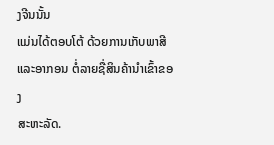ງຈີນນັ້ນ
ແມ່ນໄດ້ຕອບໂຕ້ ດ້ວຍການເກັບພາສີແລະອາກອນ ຕໍ່ລາຍຊື່ສິນຄ້ານຳເຂົ້າຂອງ
ສະຫະລັດ.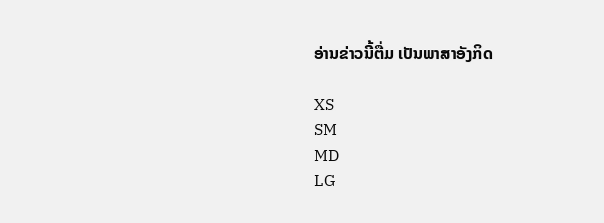ອ່ານຂ່າວນີ້ຕື່ມ ເປັນພາສາອັງກິດ

XS
SM
MD
LG